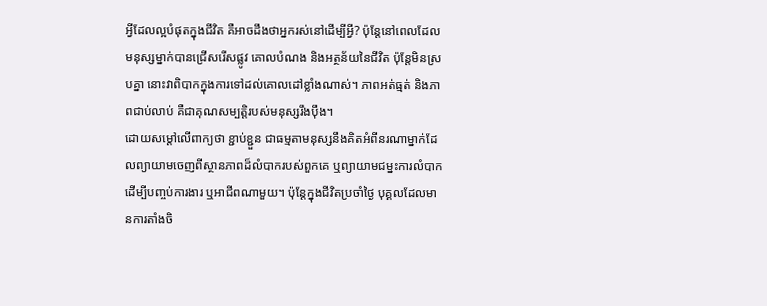អ្វីដែលល្អបំផុតក្នុងជីវិត គឺអាចដឹងថាអ្នករស់នៅដើម្បីអ្វី? ប៉ុន្តែនៅពេលដែលមនុស្សម្នាក់បានជ្រើសរើសផ្លូវ គោលបំណង និងអត្ថន័យនៃជីវិត ប៉ុន្តែមិនស្របគ្នា នោះវាពិបាកក្នុងការទៅដល់គោលដៅខ្លាំងណាស់។ ភាពអត់ធ្មត់ និងភាពជាប់លាប់ គឺជាគុណសម្បត្តិរបស់មនុស្សរឹងប៉ឹង។
ដោយសម្ដៅលើពាក្យថា ខ្ជាប់ខ្ជួន ជាធម្មតាមនុស្សនឹងគិតអំពីនរណាម្នាក់ដែលព្យាយាមចេញពីស្ថានភាពដ៏លំបាករបស់ពួកគេ ឬព្យាយាមជម្នះការលំបាកដើម្បីបញ្ចប់ការងារ ឬអាជីពណាមួយ។ ប៉ុន្តែក្នុងជីវិតប្រចាំថ្ងៃ បុគ្គលដែលមានការតាំងចិ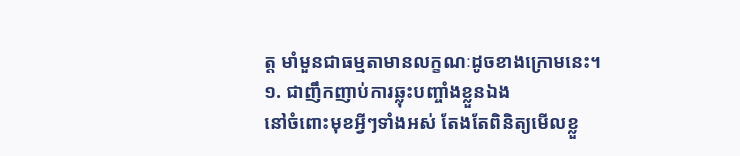ត្ត មាំមួនជាធម្មតាមានលក្ខណៈដូចខាងក្រោមនេះ។
១. ជាញឹកញាប់ការឆ្លុះបញ្ចាំងខ្លួនឯង
នៅចំពោះមុខអ្វីៗទាំងអស់ តែងតែពិនិត្យមើលខ្លួ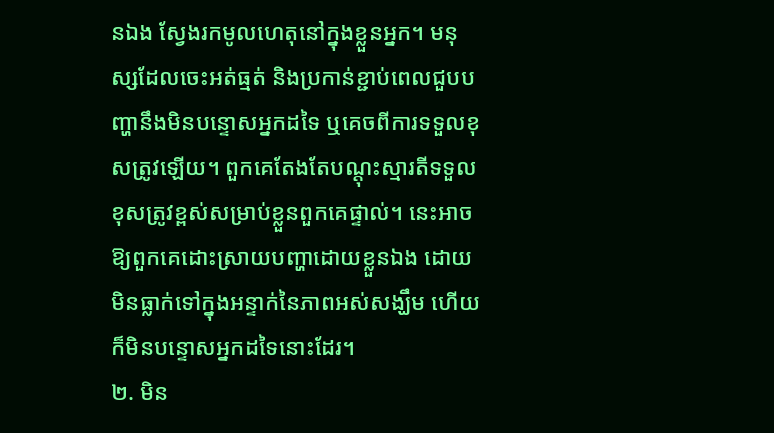នឯង ស្វែងរកមូលហេតុនៅក្នុងខ្លួនអ្នក។ មនុស្សដែលចេះអត់ធ្មត់ និងប្រកាន់ខ្ជាប់ពេលជួបបញ្ហានឹងមិនបន្ទោសអ្នកដទៃ ឬគេចពីការទទួលខុសត្រូវឡើយ។ ពួកគេតែងតែបណ្តុះស្មារតីទទួលខុសត្រូវខ្ពស់សម្រាប់ខ្លួនពួកគេផ្ទាល់។ នេះអាចឱ្យពួកគេដោះស្រាយបញ្ហាដោយខ្លួនឯង ដោយមិនធ្លាក់ទៅក្នុងអន្ទាក់នៃភាពអស់សង្ឃឹម ហើយក៏មិនបន្ទោសអ្នកដទៃនោះដែរ។
២. មិន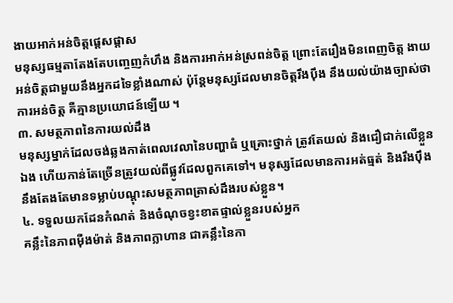ងាយអាក់អន់ចិត្តផ្ដេសផ្ដាស
មនុស្សធម្មតាតែងតែបញ្ចេញកំហឹង និងការអាក់អន់ស្រពន់ចិត្ត ព្រោះតែរឿងមិនពេញចិត្ត ងាយអន់ចិត្តជាមួយនឹងអ្នកដទៃខ្លាំងណាស់ ប៉ុន្តែមនុស្សដែលមានចិត្តរឹងប៉ឹង នឹងយល់យ៉ាងច្បាស់ថា ការអន់ចិត្ត គឺគ្មានប្រយោជន៍ឡើយ ។
៣. សមត្ថភាពនៃការយល់ដឹង
មនុស្សម្នាក់ដែលចង់ឆ្លងកាត់ពេលវេលានៃបញ្ហាធំ ឬគ្រោះថ្នាក់ ត្រូវតែយល់ និងជឿជាក់លើខ្លួនឯង ហើយកាន់តែច្រើនត្រូវយល់ពីផ្លូវដែលពួកគេទៅ។ មនុស្សដែលមានការអត់ធ្មត់ និងរឹងប៉ឹង នឹងតែងតែមានទម្លាប់បណ្តុះសមត្ថភាពត្រាស់ដឹងរបស់ខ្លួន។
៤. ទទួលយកដែនកំណត់ និងចំណុចខ្វះខាតផ្ទាល់ខ្លួនរបស់អ្នក
គន្លឹះនៃភាពម៉ឺងម៉ាត់ និងភាពក្លាហាន ជាគន្លឹះនៃកា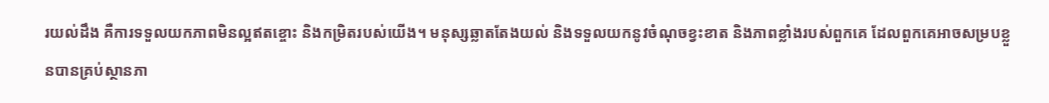រយល់ដឹង គឺការទទួលយកភាពមិនល្អឥតខ្ចោះ និងកម្រិតរបស់យើង។ មនុស្សឆ្លាតតែងយល់ និងទទួលយកនូវចំណុចខ្វះខាត និងភាពខ្លាំងរបស់ពួកគេ ដែលពួកគេអាចសម្របខ្លួនបានគ្រប់ស្ថានភា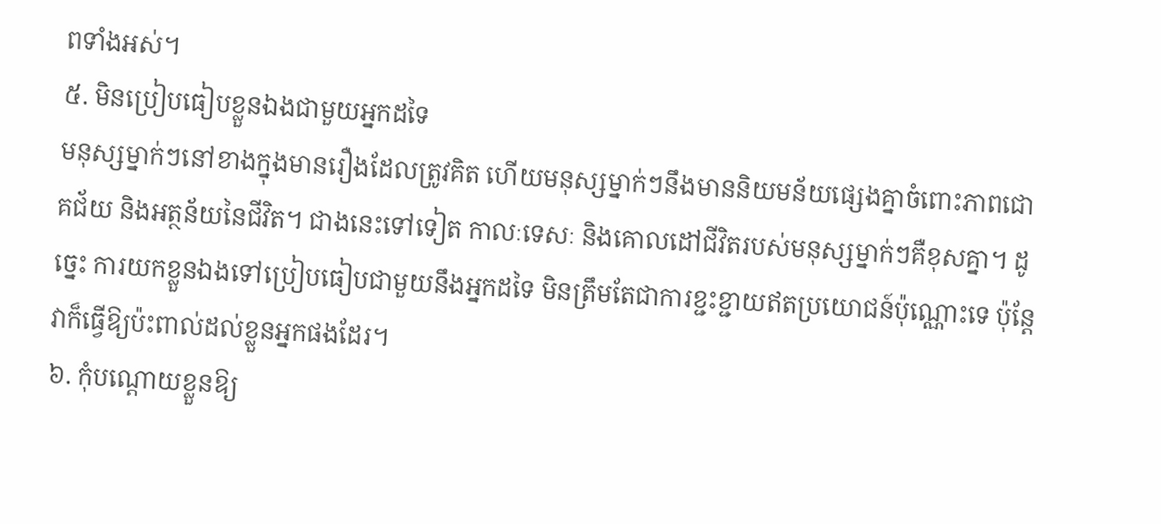ពទាំងអស់។
៥. មិនប្រៀបធៀបខ្លួនឯងជាមួយអ្នកដទៃ
មនុស្សម្នាក់ៗនៅខាងក្នុងមានរឿងដែលត្រូវគិត ហើយមនុស្សម្នាក់ៗនឹងមាននិយមន័យផ្សេងគ្នាចំពោះភាពជោគជ័យ និងអត្ថន័យនៃជីវិត។ ជាងនេះទៅទៀត កាលៈទេសៈ និងគោលដៅជីវិតរបស់មនុស្សម្នាក់ៗគឺខុសគ្នា។ ដូច្នេះ ការយកខ្លួនឯងទៅប្រៀបធៀបជាមួយនឹងអ្នកដទៃ មិនត្រឹមតែជាការខ្ជះខ្ជាយឥតប្រយោជន៍ប៉ុណ្ណោះទេ ប៉ុន្តែវាក៏ធ្វើឱ្យប៉ះពាល់ដល់ខ្លួនអ្នកផងដែរ។
៦. កុំបណ្តោយខ្លួនឱ្យ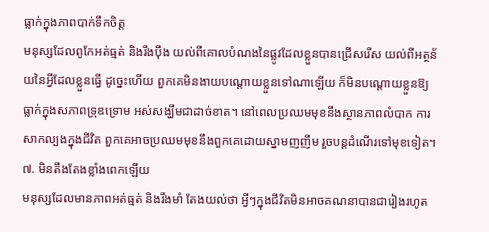ធ្លាក់ក្នុងភាពបាក់ទឹកចិត្ត
មនុស្សដែលពូកែអត់ធ្មត់ និងរឹងប៉ឹង យល់ពីគោលបំណងនៃផ្លូវដែលខ្លួនបានជ្រើសរើស យល់ពីអត្ថន័យនៃអ្វីដែលខ្លួនធ្វើ ដូច្នេះហើយ ពួកគេមិនងាយបណ្តោយខ្លួនទៅណាឡើយ ក៏មិនបណ្តោយខ្លួនឱ្យធ្លាក់ក្នុងសភាពទ្រុឌទ្រោម អស់សង្ឃឹមជាដាច់ខាត។ នៅពេលប្រឈមមុខនឹងស្ថានភាពលំបាក ការសាកល្បងក្នុងជីវិត ពួកគេអាចប្រឈមមុខនឹងពួកគេដោយស្នាមញញឹម រួចបន្តដំណើរទៅមុខទៀត។
៧. មិនតឹងតែងខ្លាំងពេកឡើយ
មនុស្សដែលមានភាពអត់ធ្មត់ និងរឹងមាំ តែងយល់ថា អ្វីៗក្នុងជីវិតមិនអាចគណនាបានជារៀងរហូត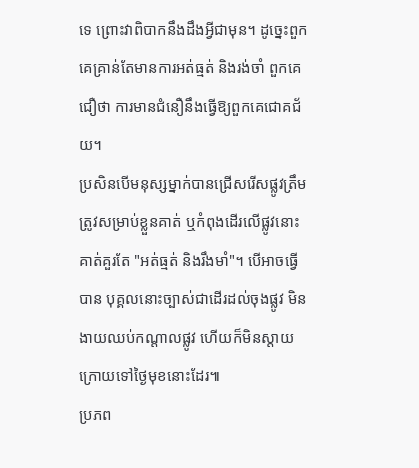ទេ ព្រោះវាពិបាកនឹងដឹងអ្វីជាមុន។ ដូច្នេះពួកគេគ្រាន់តែមានការអត់ធ្មត់ និងរង់ចាំ ពួកគេជឿថា ការមានជំនឿនឹងធ្វើឱ្យពួកគេជោគជ័យ។
ប្រសិនបើមនុស្សម្នាក់បានជ្រើសរើសផ្លូវត្រឹមត្រូវសម្រាប់ខ្លួនគាត់ ឬកំពុងដើរលើផ្លូវនោះ គាត់គួរតែ "អត់ធ្មត់ និងរឹងមាំ"។ បើអាចធ្វើបាន បុគ្គលនោះច្បាស់ជាដើរដល់ចុងផ្លូវ មិនងាយឈប់កណ្តាលផ្លូវ ហើយក៏មិនស្តាយក្រោយទៅថ្ងៃមុខនោះដែរ៕
ប្រភព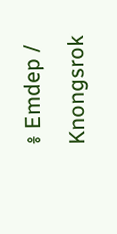៖ Emdep / Knongsrok